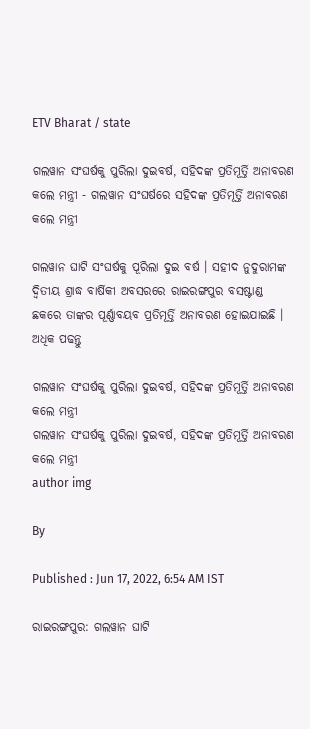ETV Bharat / state

ଗଲୱାନ ସଂଘର୍ଷକୁ ପୁରିଲା ଦୁଇବର୍ଷ, ସହିଦଙ୍କ ପ୍ରତିମୂର୍ତ୍ତି ଅନାବରଣ କଲେ ମନ୍ତ୍ରୀ - ଗଲୱାନ ସଂଘର୍ଷରେ ସହିଦଙ୍କ ପ୍ରତିମୂର୍ତ୍ତି ଅନାବରଣ କଲେ ମନ୍ତ୍ରୀ

ଗଲୱାନ ଘାଟି ସଂଘର୍ଷକୁ ପୂରିଲା ଦୁଇ ବର୍ଷ । ସହୀଦ ନୁଦୁରାମଙ୍କ ଦ୍ଵିତୀୟ ଶ୍ରାଦ୍ଧ ବାର୍ଷିକୀ ଅବସରରେ ରାଇରଙ୍ଗପୁର ବସଷ୍ଟାଣ୍ଡ ଛକରେ ତାଙ୍କର ପୂର୍ଣ୍ଣାବୟବ ପ୍ରତିମୂର୍ତ୍ତି ଅନାବରଣ ହୋଇଯାଇଛି । ଅଧିକ ପଢନ୍ତୁ

ଗଲୱାନ ସଂଘର୍ଷକୁ ପୁରିଲା ଦୁଇବର୍ଷ, ସହିଦଙ୍କ ପ୍ରତିମୂର୍ତ୍ତି ଅନାବରଣ କଲେ ମନ୍ତ୍ରୀ
ଗଲୱାନ ସଂଘର୍ଷକୁ ପୁରିଲା ଦୁଇବର୍ଷ, ସହିଦଙ୍କ ପ୍ରତିମୂର୍ତ୍ତି ଅନାବରଣ କଲେ ମନ୍ତ୍ରୀ
author img

By

Published : Jun 17, 2022, 6:54 AM IST

ରାଇରଙ୍ଗପୁର: ଗଲୱାନ ଘାଟି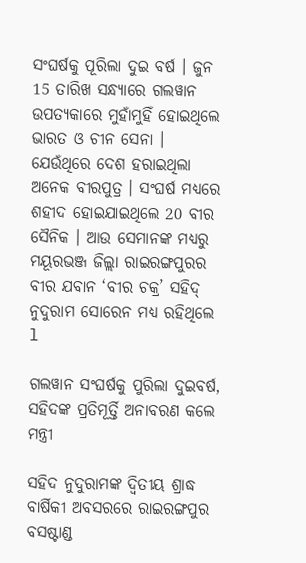ସଂଘର୍ଷକୁ ପୂରିଲା ଦୁଇ ବର୍ଷ । ଜୁନ 15 ତାରିଖ ସନ୍ଧ୍ୟାରେ ଗଲୱାନ ଉପତ୍ୟକାରେ ମୁହାଁମୁହିଁ ହୋଇଥିଲେ ଭାରତ ଓ ଚୀନ ସେନା । ଯେଉଁଥିରେ ଦେଶ ହରାଇଥିଲା ଅନେକ ବୀରପୁତ୍ର । ସଂଘର୍ଷ ମଧ୍ୟରେ ଶହୀଦ ହୋଇଯାଇଥିଲେ 20 ବୀର ସୈନିକ । ଆଉ ସେମାନଙ୍କ ମଧ୍ୟରୁ ମୟୂରଭଞ୍ଜ ଜିଲ୍ଲା ରାଇରଙ୍ଗପୁରର ବୀର ଯବାନ ‘ବୀର ଚକ୍ର’ ସହିଦ୍‌ ନୁଦୁରାମ ସୋରେନ ମଧ୍ୟ ରହିଥିଲେ l

ଗଲୱାନ ସଂଘର୍ଷକୁ ପୁରିଲା ଦୁଇବର୍ଷ, ସହିଦଙ୍କ ପ୍ରତିମୂର୍ତ୍ତି ଅନାବରଣ କଲେ ମନ୍ତ୍ରୀ

ସହିଦ ନୁଦୁରାମଙ୍କ ଦ୍ଵିତୀୟ ଶ୍ରାଦ୍ଧ ବାର୍ଷିକୀ ଅବସରରେ ରାଇରଙ୍ଗପୁର ବସଷ୍ଟାଣ୍ଡ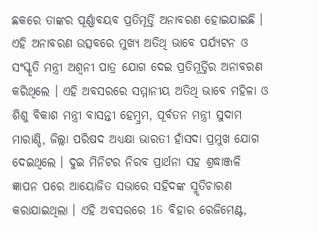ଛକରେ ତାଙ୍କର ପୂର୍ଣ୍ଣାବୟବ ପ୍ରତିମୂର୍ତ୍ତି ଅନାବରଣ ହୋଇଯାଇଛି । ଏହି ଅନାବରଣ ଉତ୍ସବରେ ମୁଖ୍ୟ ଅତିଥି ଭାବେ ପର୍ଯ୍ୟଟନ ଓ ସଂସ୍କୃତି ମନ୍ତ୍ରୀ ଅଶ୍ୱନୀ ପାତ୍ର ଯୋଗ ଦେଇ ପ୍ରତିମୂର୍ତ୍ତିର ଅନାବରଣ କରିଥିଲେ । ଏହି ଅବସରରେ ସମ୍ମାନୀୟ ଅତିଥି ଭାବେ ମହିଳା ଓ ଶିଶୁ ବିକାଶ ମନ୍ତ୍ରୀ ବାସନ୍ତୀ ହେମ୍ବ୍ରମ, ପୂର୍ବତନ ମନ୍ତ୍ରୀ ସୁଦାମ ମାରାଣ୍ଡି, ଜିଲ୍ଲା ପରିଷଦ ଅଧ୍ୟକ୍ଷା ଭାରତୀ ହାଁସଦା ପ୍ରମୁଖ ଯୋଗ ଦେଇଥିଲେ । ଦୁଇ ମିନିଟର ନିରବ ପ୍ରାର୍ଥନା ସହ ଶ୍ରଦ୍ଧାଞ୍ଜଳି ଜ୍ଞାପନ ପରେ ଆୟୋଜିତ ସଭାରେ ସହିଦଙ୍କ ସ୍ମୃତିଚାରଣ କରାଯାଇଥିଲା । ଏହି ଅବସରରେ 16 ବିହାର ରେଜିମେଣ୍ଟ,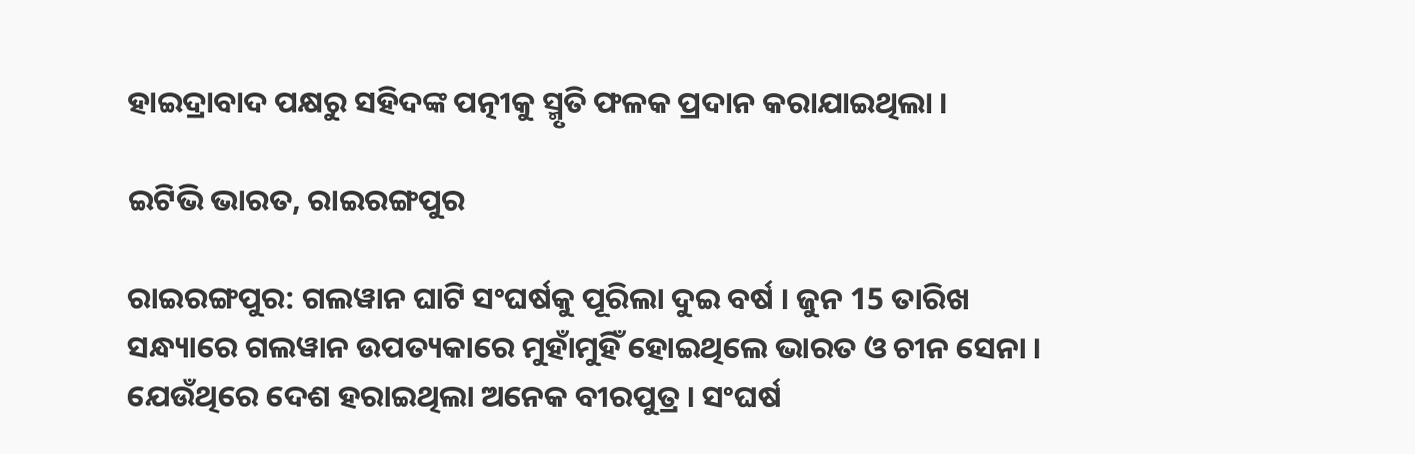ହାଇଦ୍ରାବାଦ ପକ୍ଷରୁ ସହିଦଙ୍କ ପତ୍ନୀକୁ ସ୍ମୃତି ଫଳକ ପ୍ରଦାନ କରାଯାଇଥିଲା ।

ଇଟିଭି ଭାରତ, ରାଇରଙ୍ଗପୁର

ରାଇରଙ୍ଗପୁର: ଗଲୱାନ ଘାଟି ସଂଘର୍ଷକୁ ପୂରିଲା ଦୁଇ ବର୍ଷ । ଜୁନ 15 ତାରିଖ ସନ୍ଧ୍ୟାରେ ଗଲୱାନ ଉପତ୍ୟକାରେ ମୁହାଁମୁହିଁ ହୋଇଥିଲେ ଭାରତ ଓ ଚୀନ ସେନା । ଯେଉଁଥିରେ ଦେଶ ହରାଇଥିଲା ଅନେକ ବୀରପୁତ୍ର । ସଂଘର୍ଷ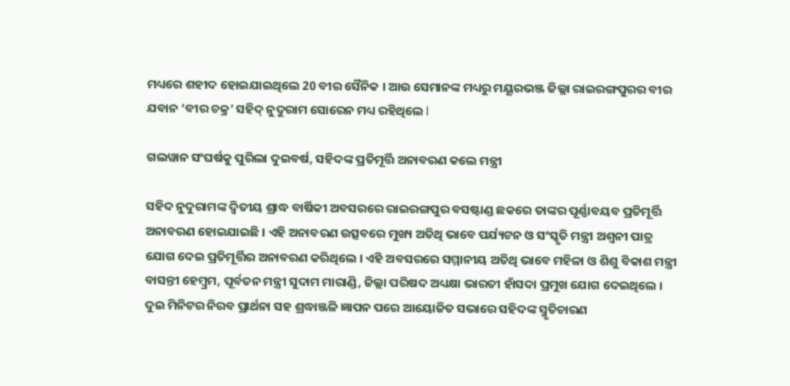ମଧ୍ୟରେ ଶହୀଦ ହୋଇଯାଇଥିଲେ 20 ବୀର ସୈନିକ । ଆଉ ସେମାନଙ୍କ ମଧ୍ୟରୁ ମୟୂରଭଞ୍ଜ ଜିଲ୍ଲା ରାଇରଙ୍ଗପୁରର ବୀର ଯବାନ ‘ବୀର ଚକ୍ର’ ସହିଦ୍‌ ନୁଦୁରାମ ସୋରେନ ମଧ୍ୟ ରହିଥିଲେ l

ଗଲୱାନ ସଂଘର୍ଷକୁ ପୁରିଲା ଦୁଇବର୍ଷ, ସହିଦଙ୍କ ପ୍ରତିମୂର୍ତ୍ତି ଅନାବରଣ କଲେ ମନ୍ତ୍ରୀ

ସହିଦ ନୁଦୁରାମଙ୍କ ଦ୍ଵିତୀୟ ଶ୍ରାଦ୍ଧ ବାର୍ଷିକୀ ଅବସରରେ ରାଇରଙ୍ଗପୁର ବସଷ୍ଟାଣ୍ଡ ଛକରେ ତାଙ୍କର ପୂର୍ଣ୍ଣାବୟବ ପ୍ରତିମୂର୍ତ୍ତି ଅନାବରଣ ହୋଇଯାଇଛି । ଏହି ଅନାବରଣ ଉତ୍ସବରେ ମୁଖ୍ୟ ଅତିଥି ଭାବେ ପର୍ଯ୍ୟଟନ ଓ ସଂସ୍କୃତି ମନ୍ତ୍ରୀ ଅଶ୍ୱନୀ ପାତ୍ର ଯୋଗ ଦେଇ ପ୍ରତିମୂର୍ତ୍ତିର ଅନାବରଣ କରିଥିଲେ । ଏହି ଅବସରରେ ସମ୍ମାନୀୟ ଅତିଥି ଭାବେ ମହିଳା ଓ ଶିଶୁ ବିକାଶ ମନ୍ତ୍ରୀ ବାସନ୍ତୀ ହେମ୍ବ୍ରମ, ପୂର୍ବତନ ମନ୍ତ୍ରୀ ସୁଦାମ ମାରାଣ୍ଡି, ଜିଲ୍ଲା ପରିଷଦ ଅଧ୍ୟକ୍ଷା ଭାରତୀ ହାଁସଦା ପ୍ରମୁଖ ଯୋଗ ଦେଇଥିଲେ । ଦୁଇ ମିନିଟର ନିରବ ପ୍ରାର୍ଥନା ସହ ଶ୍ରଦ୍ଧାଞ୍ଜଳି ଜ୍ଞାପନ ପରେ ଆୟୋଜିତ ସଭାରେ ସହିଦଙ୍କ ସ୍ମୃତିଚାରଣ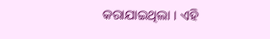କରାଯାଇଥିଲା । ଏହି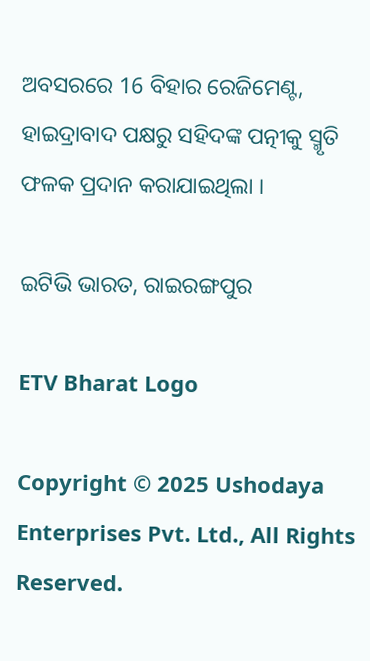ଅବସରରେ 16 ବିହାର ରେଜିମେଣ୍ଟ, ହାଇଦ୍ରାବାଦ ପକ୍ଷରୁ ସହିଦଙ୍କ ପତ୍ନୀକୁ ସ୍ମୃତି ଫଳକ ପ୍ରଦାନ କରାଯାଇଥିଲା ।

ଇଟିଭି ଭାରତ, ରାଇରଙ୍ଗପୁର

ETV Bharat Logo

Copyright © 2025 Ushodaya Enterprises Pvt. Ltd., All Rights Reserved.